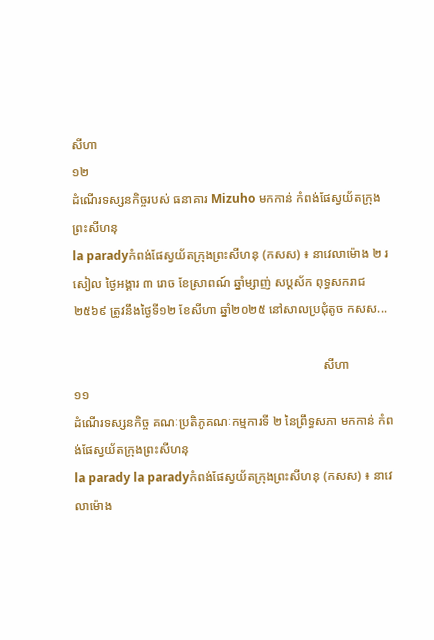សីហា
១២
ដំណើរទស្សនកិច្ចរបស់ ធនាគារ Mizuho មកកាន់ កំពង់ផែស្វយ័តក្រុងព្រះសីហនុ
la paradyកំពង់ផែស្វយ័តក្រុងព្រះសីហនុ (កសស) ៖ នាវេលាម៉ោង ២ រសៀល ថ្ងៃអង្គារ ៣ រោច ខែស្រាពណ៍ ឆ្នាំម្សាញ់ សប្តស័ក ពុទ្ធសករាជ ២៥៦៩ ត្រូវនឹងថ្ងៃទី១២ ខែសីហា ឆ្នាំ២០២៥ នៅសាលប្រជុំតូច កសស...

                                                                                សីហា
១១
ដំណើរទស្សនកិច្ច គណៈប្រតិភូគណៈកម្មការទី ២ នៃព្រឹទ្ធសភា មកកាន់ កំពង់ផែស្វយ័តក្រុងព្រះសីហនុ
la parady la paradyកំពង់ផែស្វយ័តក្រុងព្រះសីហនុ (កសស) ៖ នាវេលាម៉ោង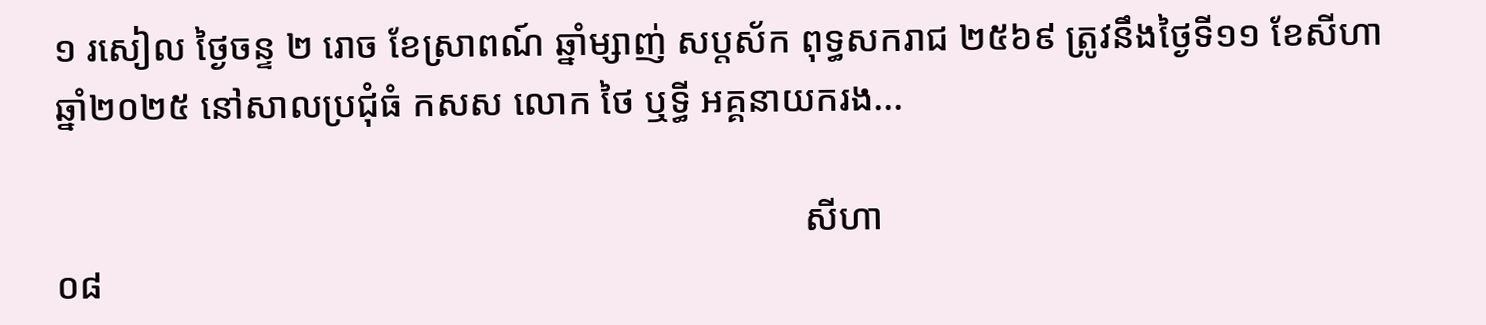១ រសៀល ថ្ងៃចន្ទ ២ រោច ខែស្រាពណ៍ ឆ្នាំម្សាញ់ សប្តស័ក ពុទ្ធសករាជ ២៥៦៩ ត្រូវនឹងថ្ងៃទី១១ ខែសីហា ឆ្នាំ២០២៥ នៅសាលប្រជុំធំ កសស លោក ថៃ ឬទ្ធី អគ្គនាយករង...

                                                                                សីហា
០៨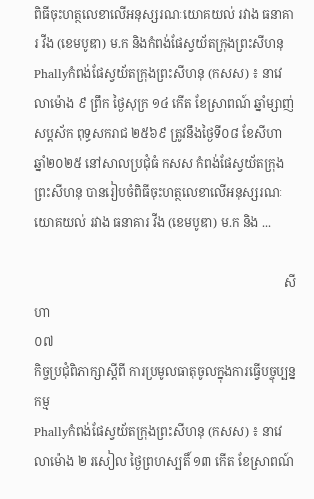ពិធីចុះហត្ថលេខាលើអនុស្សរណៈយោគយល់ រវាង ធនាគារ វីង (ខេមបូឌា) ម.ក និងកំពង់ផែស្វយ័តក្រុងព្រះសីហនុ
Phallyកំពង់ផែស្វយ័តក្រុងព្រះសីហនុ (កសស) ៖ នាវេលាម៉ោង ៩ ព្រឹក ថ្ងៃសុក្រ ១៤ កើត ខែស្រាពណ៍ ឆ្នាំម្សាញ់ សប្តស័ក ពុទ្ធសករាជ ២៥៦៩ ត្រូវនឹងថ្ងៃទី០៨ ខែសីហា ឆ្នាំ២០២៥ នៅសាលប្រជុំធំ កសស កំពង់ផែស្វយ័តក្រុងព្រះសីហនុ បានរៀបចំពិធីចុះហត្ថលេខាលើអនុស្សរណៈយោគយល់ រវាង ធនាគារ វីង (ខេមបូឌា) ម.ក និង ...

                                                                                សីហា
០៧
កិច្ចប្រជុំពិភាក្សាស្តីពី ការប្រមូលធាតុចូលក្នុងការធ្វើបច្ចុប្បន្នកម្ម
Phallyកំពង់ផែស្វយ័តក្រុងព្រះសីហនុ (កសស) ៖ នាវេលាម៉ោង ២ រសៀល ថ្ងៃព្រហស្បតិ៍ ១៣ កើត ខែស្រាពណ៍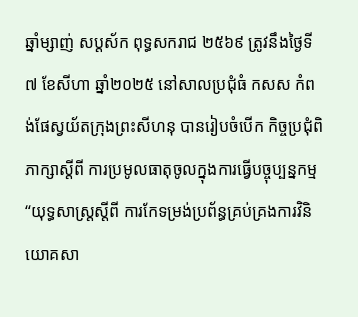ឆ្នាំម្សាញ់ សប្តស័ក ពុទ្ធសករាជ ២៥៦៩ ត្រូវនឹងថ្ងៃទី៧ ខែសីហា ឆ្នាំ២០២៥ នៅសាលប្រជុំធំ កសស កំពង់ផែស្វយ័តក្រុងព្រះសីហនុ បានរៀបចំបើក កិច្ចប្រជុំពិភាក្សាស្តីពី ការប្រមូលធាតុចូលក្នុងការធ្វើបច្ចុប្បន្នកម្ម “យុទ្ធសាស្រ្តស្តីពី ការកែទម្រង់ប្រព័ន្ធគ្រប់គ្រងការវិនិយោគសា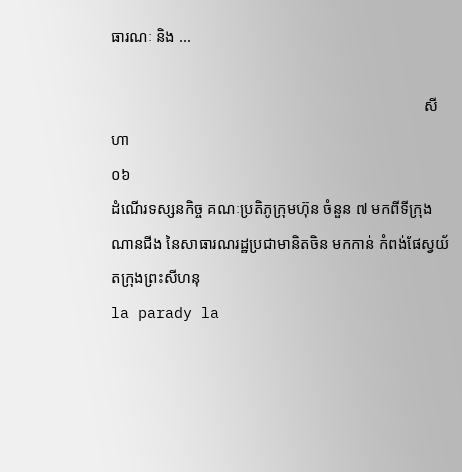ធារណៈ និង ...

                                                                                សីហា
០៦
ដំណើរទស្សនកិច្ច គណៈប្រតិភូក្រុមហ៊ុន ចំនួន ៧ មកពីទីក្រុងណានជីង នៃសាធារណរដ្ឋប្រជាមានិតចិន មកកាន់ កំពង់ផែស្វយ័តក្រុងព្រះសីហនុ
la parady la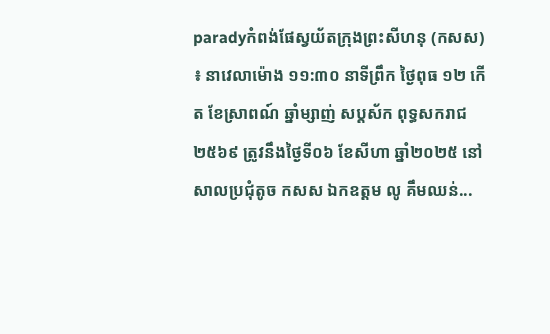paradyកំពង់ផែស្វយ័តក្រុងព្រះសីហនុ (កសស) ៖ នាវេលាម៉ោង ១១:៣០ នាទីព្រឹក ថ្ងៃពុធ ១២ កើត ខែស្រាពណ៍ ឆ្នាំម្សាញ់ សប្តស័ក ពុទ្ធសករាជ ២៥៦៩ ត្រូវនឹងថ្ងៃទី០៦ ខែសីហា ឆ្នាំ២០២៥ នៅសាលប្រជុំតូច កសស ឯកឧត្តម លូ គឹមឈន់...